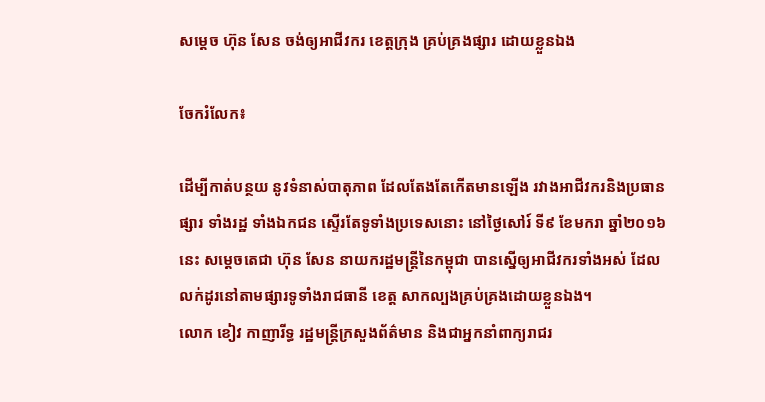សម្តេច ហ៊ុន សែន ចង់ឲ្យអាជីវករ ខេត្តក្រុង គ្រប់គ្រងផ្សារ ដោយខ្លួនឯង

ចែករំលែក៖

ដើម្បីកាត់បន្ថយ នូវទំនាស់បាតុភាព ដែលតែងតែកើតមានឡើង រវាងអាជីវករនិងប្រធានផ្សារ ទាំងរដ្ឋ ទាំងឯកជន ស្ទើរតែទូទាំងប្រទេសនោះ នៅថ្ងៃសៅរ៍ ទី៩ ខែមករា ឆ្នាំ២០១៦នេះ សម្តេចតេជា ហ៊ុន សែន នាយករដ្ឋមន្រ្តីនៃកម្ពុជា បានស្នើឲ្យអាជីវករទាំងអស់ ដែលលក់ដូរនៅតាមផ្សារទូទាំងរាជធានី ខេត្ត សាកល្បងគ្រប់គ្រងដោយខ្លួនឯង។
លោក ខៀវ កាញារីទ្ធ រដ្ឋមន្រ្តីក្រសួងព័ត៌មាន និងជាអ្នកនាំពាក្យរាជរ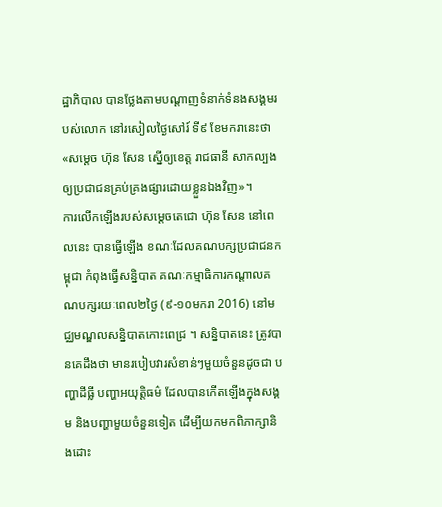ដ្ឋាភិបាល បានថ្លែងតាមបណ្តាញទំនាក់ទំនងសង្គមរបស់លោក នៅរសៀលថ្ងៃសៅរ៍ ទី៩ ខែមករានេះថា «សម្តេច ហ៊ុន សែន ស្នើឲ្យខេត្ត រាជធានី សាកល្បងឲ្យប្រជាជនគ្រប់គ្រងផ្សារដោយខ្លួនឯងវិញ»។
ការលើកឡើងរបស់សម្តេចតេជោ ហ៊ុន សែន នៅពេលនេះ បានធ្វើឡើង ខណៈដែលគណបក្សប្រជាជនកម្ពុជា កំពុងធ្វើសន្និបាត គណៈកម្មាធិការកណ្តាលគណបក្សរយៈពេល២ថ្ងៃ (៩-១០មករា 2016) នៅមជ្ឈមណ្ឌលសន្និបាតកោះពេជ្រ ។ សន្និបាតនេះ ត្រូវបានគេដឹងថា មានរបៀបវារសំខាន់ៗមួយចំនួនដូចជា បញ្ហាដីធ្លី បញ្ហាអយុតិ្តធម៌ ដែលបានកើតឡើងក្នុងសង្គម និងបញ្ហាមួយចំនួនទៀត ដើម្បីយកមកពិភាក្សានិងដោះ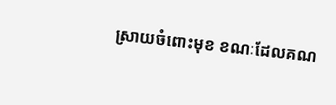ស្រាយចំពោះមុខ ខណៈដែលគណ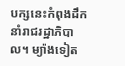បក្សនេះកំពុងដឹកនាំរាជរដ្ឋាភិបាល។ ម្យ៉ាងទៀត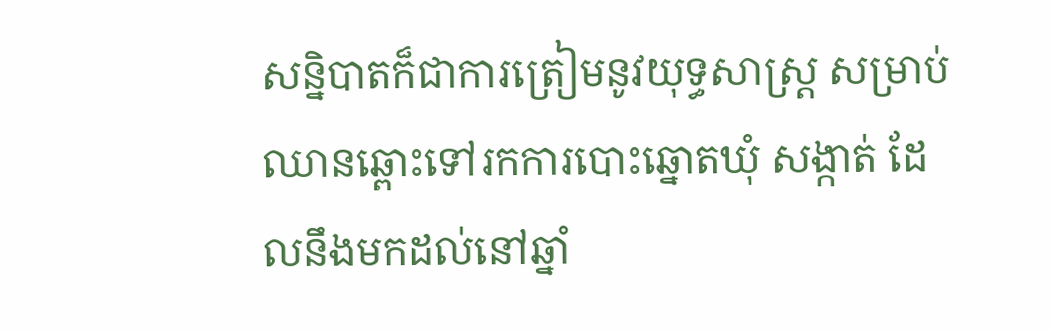សន្និបាតក៏ជាការត្រៀមនូវយុទ្ធសាស្រ្ត សម្រាប់ឈានឆ្ពោះទៅរកការបោះឆ្នោតឃុំ សង្កាត់ ដែលនឹងមកដល់នៅឆ្នាំ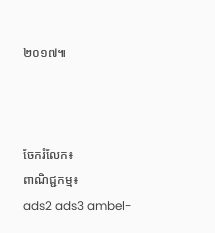២០១៧៕



ចែករំលែក៖
ពាណិជ្ជកម្ម៖
ads2 ads3 ambel-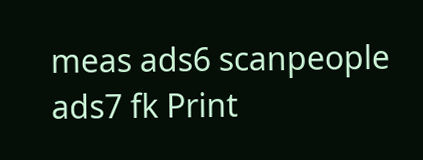meas ads6 scanpeople ads7 fk Print